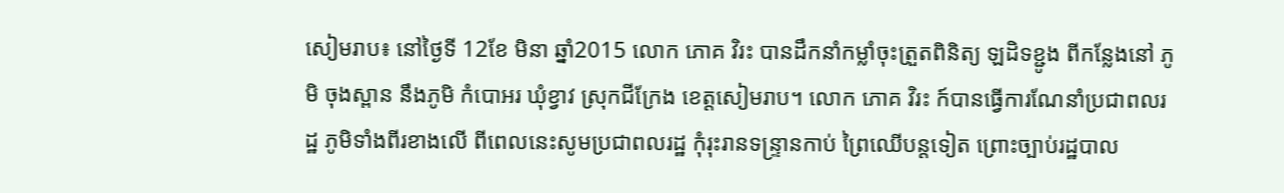សៀមរាប៖ នៅថ្ងៃទី 12ខែ មិនា ឆ្នាំ2015 លោក ភោគ វិរះ បានដឹកនាំកម្លាំចុះត្រួតពិនិត្យ ឡដិទខ្ជូង ពីកន្លែងនៅ ភូមិ ចុងស្ពាន នឹងភូមិ កំបោអរ ឃុំខ្វាវ ស្រុកជីក្រែង ខេត្តសៀមរាប។ លោក ភោគ វិរះ ក៍បានធ្វើការណែនាំប្រជាពលរដ្ឋ ភូមិទាំងពីរខាងលើ ពីពេលនេះសូមប្រជាពលរដ្ឋ កុំរុះរានទន្ទ្រានកាប់ ព្រៃឈើបន្តទៀត ព្រោះច្បាប់រដ្ឋបាល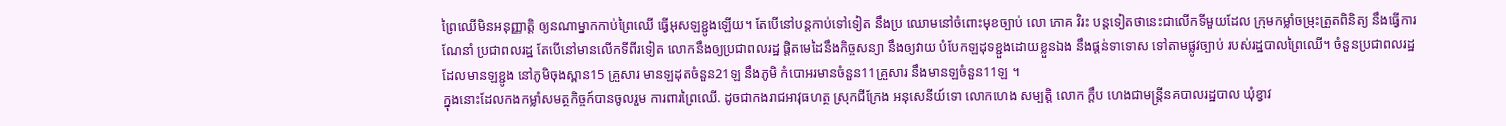ព្រៃឈើមិនអនុញ្ញាត្តិ ឲ្យនណាម្នាកកាប់ព្រៃឈើ ធ្វើអុសឡខ្ជូងឡើយ។ តែបើនៅបន្តកាប់ទៅទៀត នឹងប្រ ឈោមនៅចំពោះមុខច្បាប់ លោ ភោគ វិរះ បន្តទៀតថានេះជាលើកទីមួយដែល ក្រុមកម្លាំចម្រុះត្រួតពិនិត្យ នឹងធ្វើការណែនាំ ប្រជាពលរដ្ឋ តែបើនៅមានលើកទីពីរទៀត លោកនឹងឲ្យប្រជាពលរដ្ឋ ផ្តិតមេដៃនឹងកិច្ចសន្យា នឹងឲ្យវាយ បំបែកឡដុទខ្ជួងដោយខ្លួនឯង នឹងផ្តន់ទាទោស ទៅតាមផ្លូវច្បាប់ របស់រដ្ឋបាលព្រៃឈើ។ ចំនួនប្រជាពលរដ្ឋ ដែលមានឡខ្ជូង នៅភូមិចុងស្ពាន15 គ្រួសារ មានឡដុតចំនួន21ឡ នឹងភូមិ កំបោអរមានចំនួន11គ្រួសារ នឹងមានឡចំនួន11ឡ ។
ក្នុងនោះដែលកងកម្លាំសមត្ថកិច្ចក៍បានចូលរួម ការពារព្រៃឈើ. ដូចជាកងរាជអាវុធហត្ថ ស្រុកជីក្រែង អនុសេនីយ៍ទោ លោកហេង សម្បត្តិ លោក ក្តឹប ហេងជាមន្ត្រីនគបាលរដ្ឋបាល ឃុំខ្វាវ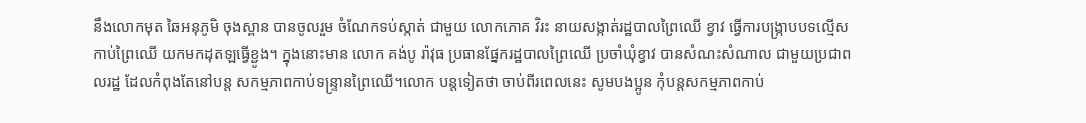នឹងលោកមុត ឆៃអនុភូមិ ចុងស្ពាន បានចូលរួម ចំណែកទប់ស្កាត់ ជាមួយ លោកភោគ វិរះ នាយសង្កាត់រដ្ឋបាលព្រៃឈើ ខ្វាវ ធ្វើការបង្ក្រាបបទល្មើសកាប់ព្រៃឈើ យកមកដុតឡធ្វើខ្ជូង។ ក្នុងនោះមាន លោក គង់បូ រ៉ាវុធ ប្រធានផ្នែករដ្ឋបាលព្រៃឈើ ប្រចាំឃុំខ្វាវ បានសំណះសំណាល ជាមួយប្រជាពលរដ្ឋ ដែលកំពុងតែនៅបន្ត សកម្មភាពកាប់ទន្ទ្រានព្រៃឈើ។លោក បន្តទៀតថា ចាប់ពីរពេលនេះ សូមបងប្អូន កុំបន្តសកម្មភាពកាប់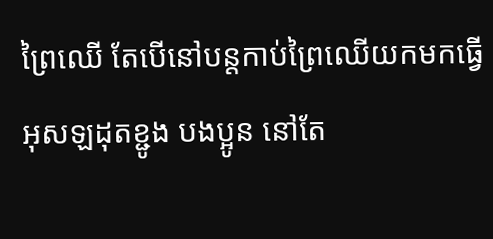ព្រៃឈើ តែបើនៅបន្តកាប់ព្រៃឈើយកមកធ្វើអុសឡដុតខ្ជូង បងប្អូន នៅតែ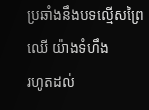ប្រឆាំងនឹងបទល្មើសព្រៃឈើ យ៉ាងទំហឹង
រហូតដល់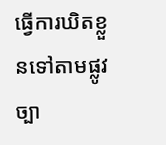ធ្វើការឃិតខ្លួនទៅតាមផ្លូវច្បា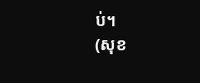ប់។
(សុខ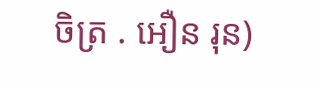ចិត្រ . អឿន រុន)